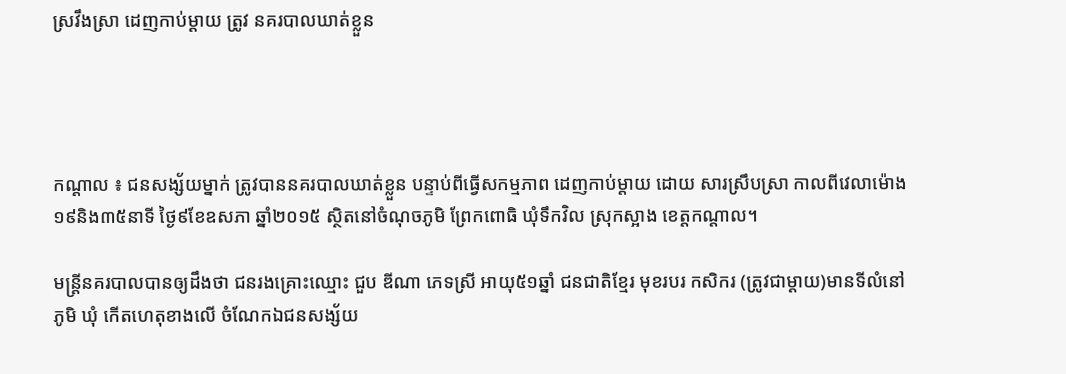ស្រវឹងស្រា ដេញកាប់ម្តាយ ត្រូវ នគរបាលឃាត់ខ្លួន




កណ្តាល ៖ ជនសង្ស័យម្នាក់ ត្រូវបាននគរបាលឃាត់ខ្លួន បន្ទាប់ពីធ្វើសកម្មភាព ដេញកាប់ម្តាយ ដោយ សារស្រឹបស្រា កាលពីវេលាម៉ោង ១៩និង៣៥នាទី ថ្ងៃ៩ខែឧសភា ឆ្នាំ២០១៥ ស្ថិតនៅចំណុចភូមិ ព្រែកពោធិ ឃុំទឹកវិល ស្រុកស្អាង ខេត្តកណ្តាល។

មន្ត្រីនគរបាលបានឲ្យដឹងថា ជនរងគ្រោះឈ្មោះ ជួប ឌីណា ភេទស្រី អាយុ៥១ឆ្នាំ ជនជាតិខ្មែរ មុខរបរ កសិករ (ត្រូវជាម្តាយ)មានទីលំនៅ ភូមិ ឃុំ កើតហេតុខាងលើ ចំណែកឯជនសង្ស័យ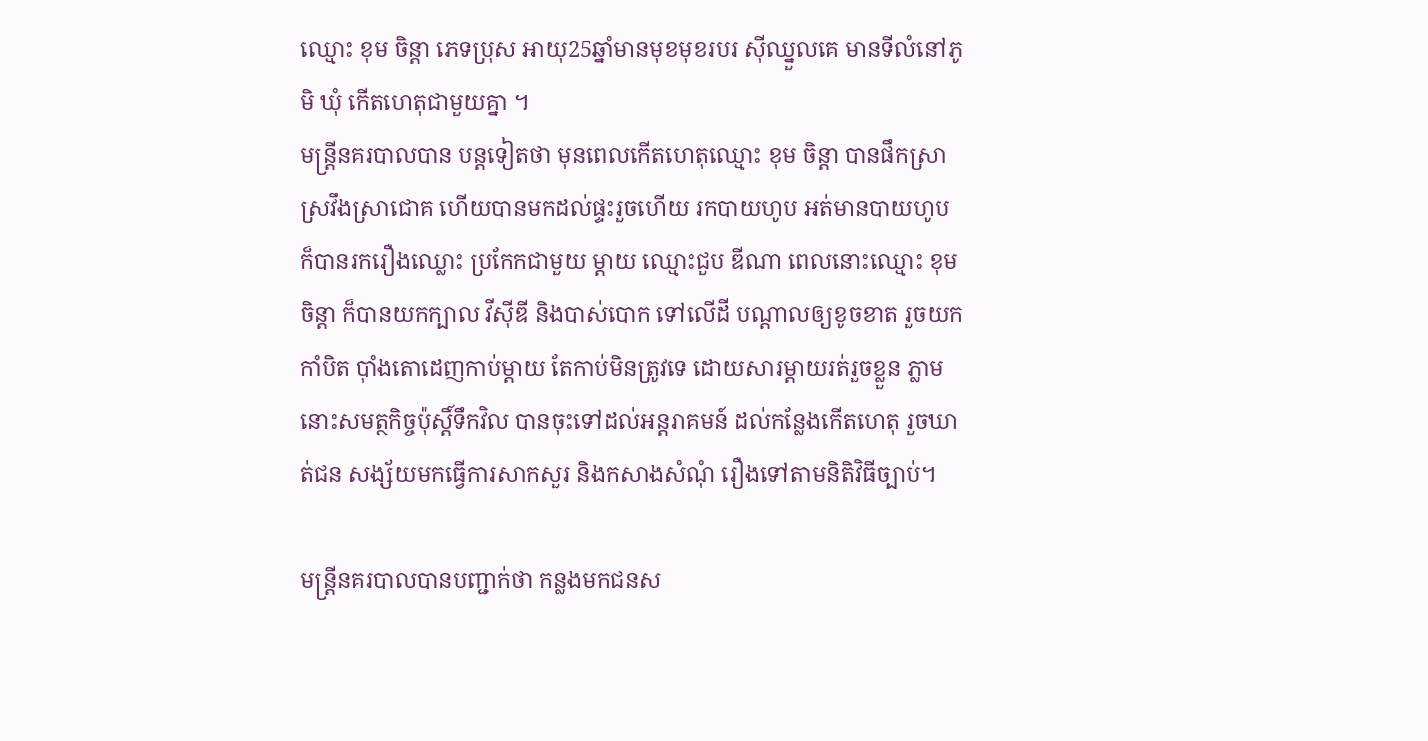ឈ្មោះ ខុម ចិន្តា ភេទប្រុស អាយុ25ឆ្នាំមានមុខមុខរបរ ស៊ីឈ្នួលគេ មានទីលំនៅភូមិ ឃុំ កើតហេតុជាមួយគ្នា ។
មន្ត្រីនគរបាលបាន បន្តទៀតថា មុនពេលកើតហេតុឈ្មោះ ខុម ចិន្តា បានផឹកស្រាស្រវឹងស្រាជោគ ហើយបានមកដល់ផ្ទះរួចហើយ រកបាយហូប អត់មានបាយហូប ក៏បានរករឿងឈ្លោះ ប្រកែកជាមួយ ម្តាយ ឈ្មោះជួប ឌីណា ពេលនោះឈ្មោះ ខុម ចិន្តា ក៏បានយកក្បាល វីស៊ីឌី និងបាស់បោក ទៅលើដី បណ្តាលឲ្យខូចខាត រួចយកកាំបិត ប៉ាំងតោដេញកាប់ម្តាយ តែកាប់មិនត្រូវទេ ដោយសារម្តាយរត់រួចខ្លួន ភ្លាមនោះសមត្ថកិច្ចប៉ុស្តិ៍ទឹកវិល បានចុះទៅដល់អន្តរាគមន៍ ដល់កន្លែងកើតហេតុ រួចឃាត់ជន សង្ស័យមកធ្វើការសាកសួរ និងកសាងសំណុំ រឿងទៅតាមនិតិវិធីច្បាប់។

មន្ត្រីនគរបាលបានបញ្ជាក់ថា កន្លងមកជនស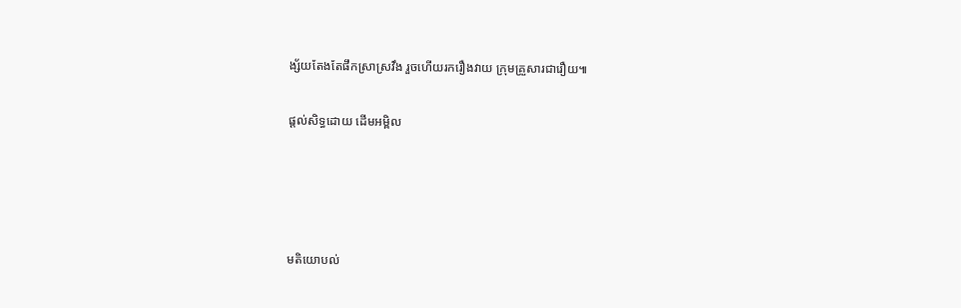ង្ស័យតែងតែផឹកស្រាស្រវឹង រួចហើយរករឿងវាយ ក្រុមគ្រួសារជារឿយ៕

ផ្តល់សិទ្ធដោយ ដើមអម្ពិល




មតិយោបល់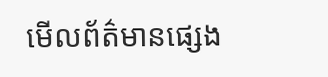មើលព័ត៌មានផ្សេង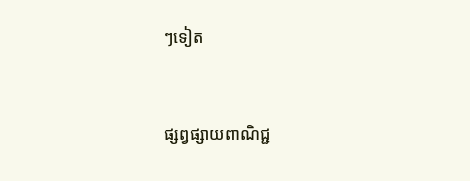ៗទៀត


ផ្សព្វផ្សាយពាណិជ្ជ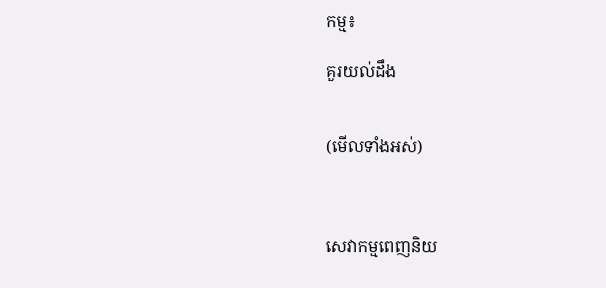កម្ម៖

គួរយល់ដឹង


(មើលទាំងអស់)



សេវាកម្មពេញនិយ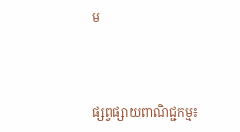ម



ផ្សព្វផ្សាយពាណិជ្ជកម្ម៖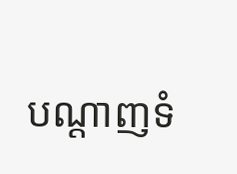បណ្តាញទំ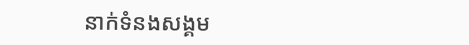នាក់ទំនងសង្គម